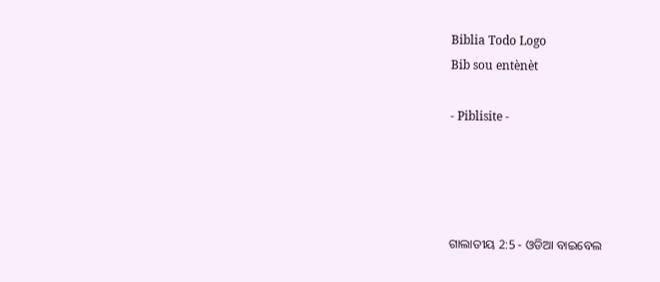Biblia Todo Logo
Bib sou entènèt

- Piblisite -




ଗାଲାତୀୟ 2:5 - ଓଡିଆ ବାଇବେଲ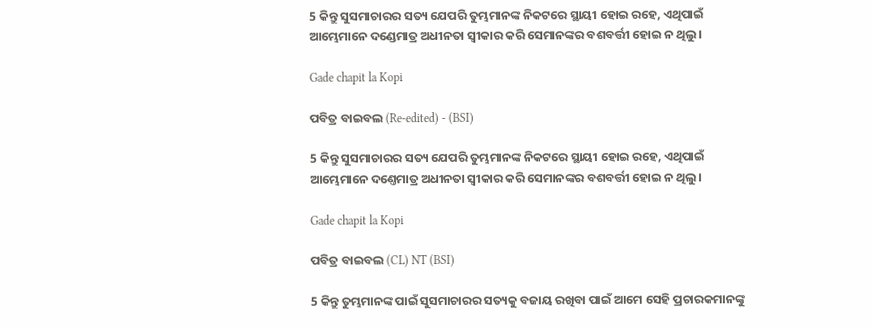5 କିନ୍ତୁ ସୁସମାଚାରର ସତ୍ୟ ଯେପରି ତୁମ୍ଭମାନଙ୍କ ନିକଟରେ ସ୍ଥାୟୀ ହୋଇ ରହେ, ଏଥିପାଇଁ ଆମ୍ଭେମାନେ ଦଣ୍ଡେମାତ୍ର ଅଧୀନତା ସ୍ୱୀକାର କରି ସେମାନଙ୍କର ବଶବର୍ତ୍ତୀ ହୋଇ ନ ଥିଲୁ ।

Gade chapit la Kopi

ପବିତ୍ର ବାଇବଲ (Re-edited) - (BSI)

5 କିନ୍ତୁ ସୁସମାଚାରର ସତ୍ୟ ଯେପରି ତୁମ୍ଭମାନଙ୍କ ନିକଟରେ ସ୍ଥାୟୀ ହୋଇ ରହେ, ଏଥିପାଇଁ ଆମ୍ଭେମାନେ ଦଣ୍ତେମାତ୍ର ଅଧୀନତା ସ୍ଵୀକାର କରି ସେମାନଙ୍କର ବଶବର୍ତ୍ତୀ ହୋଇ ନ ଥିଲୁ।

Gade chapit la Kopi

ପବିତ୍ର ବାଇବଲ (CL) NT (BSI)

5 କିନ୍ତୁ ତୁମ୍ଭମାନଙ୍କ ପାଇଁ ସୁସମାଚାରର ସତ୍ୟକୁ ବଜାୟ ରଖିବା ପାଇଁ ଆମେ ସେହି ପ୍ରଚାରକମାନଙ୍କୁ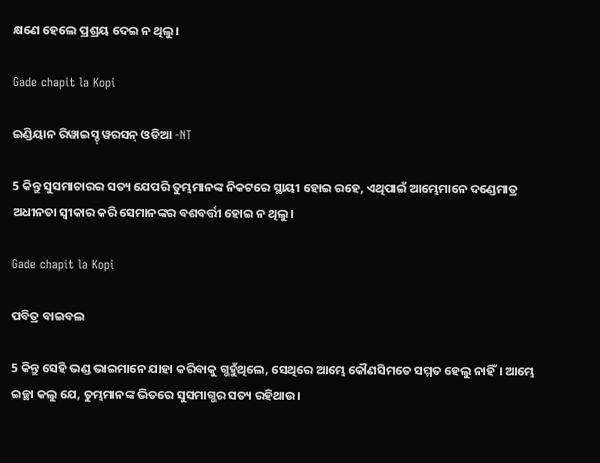କ୍ଷଣେ ହେଲେ ପ୍ରଶ୍ରୟ ଦେଇ ନ ଥିଲୁ।

Gade chapit la Kopi

ଇଣ୍ଡିୟାନ ରିୱାଇସ୍ଡ୍ ୱରସନ୍ ଓଡିଆ -NT

5 କିନ୍ତୁ ସୁସମାଚାରର ସତ୍ୟ ଯେପରି ତୁମ୍ଭମାନଙ୍କ ନିକଟରେ ସ୍ଥାୟୀ ହୋଇ ରହେ, ଏଥିପାଇଁ ଆମ୍ଭେମାନେ ଦଣ୍ଡେମାତ୍ର ଅଧୀନତା ସ୍ୱୀକାର କରି ସେମାନଙ୍କର ବଶବର୍ତ୍ତୀ ହୋଇ ନ ଥିଲୁ।

Gade chapit la Kopi

ପବିତ୍ର ବାଇବଲ

5 କିନ୍ତୁ ସେହି ଭଣ୍ଡ ଭାଇମାନେ ଯାହା କରିବାକୁ ଗ୍ଭହୁଁଥିଲେ, ସେଥିରେ ଆମ୍ଭେ କୌଣସିମତେ ସମ୍ମତ ହେଲୁ ନାହିଁ। ଆମ୍ଭେ ଇଚ୍ଛା କଲୁ ଯେ, ତୁମ୍ଭମାନଙ୍କ ଭିତରେ ସୁସମାଗ୍ଭର ସତ୍ୟ ରହିଥାଉ।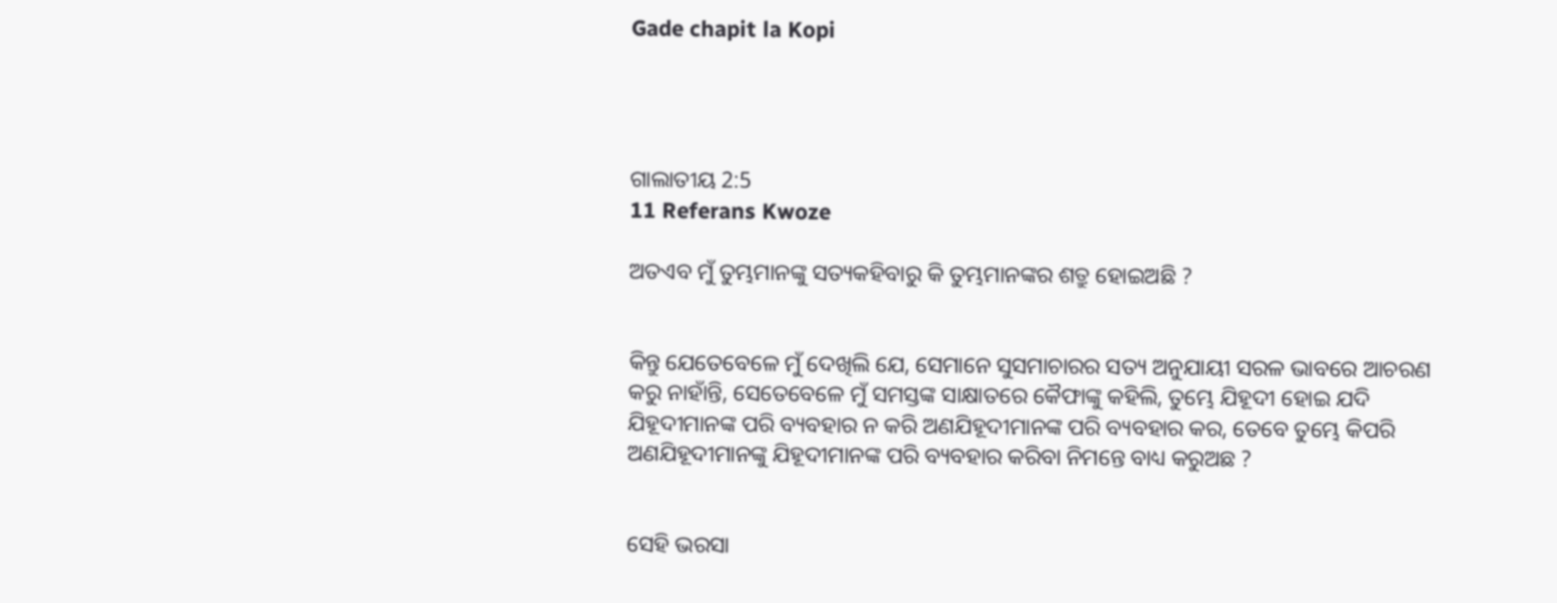Gade chapit la Kopi




ଗାଲାତୀୟ 2:5
11 Referans Kwoze

ଅତଏବ ମୁଁ ତୁମ୍ଭମାନଙ୍କୁ ସତ୍ୟକହିବାରୁ କି ତୁମ୍ଭମାନଙ୍କର ଶତ୍ରୁ ହୋଇଅଛି ?


କିନ୍ତୁ ଯେତେବେଳେ ମୁଁ ଦେଖିଲି ଯେ, ସେମାନେ ସୁସମାଚାରର ସତ୍ୟ ଅନୁଯାୟୀ ସରଳ ଭାବରେ ଆଚରଣ କରୁ ନାହାଁନ୍ତି, ସେତେବେଳେ ମୁଁ ସମସ୍ତଙ୍କ ସାକ୍ଷାତରେ କୈଫାଙ୍କୁ କହିଲି, ତୁମ୍ଭେ ଯିହୂଦୀ ହୋଇ ଯଦି ଯିହୂଦୀମାନଙ୍କ ପରି ବ୍ୟବହାର ନ କରି ଅଣଯିହୂଦୀମାନଙ୍କ ପରି ବ୍ୟବହାର କର, ତେବେ ତୁମ୍ଭେ କିପରି ଅଣଯିହୂଦୀମାନଙ୍କୁ ଯିହୂଦୀମାନଙ୍କ ପରି ବ୍ୟବହାର କରିବା ନିମନ୍ତେ ବାଧ୍ୟ କରୁଅଛ ?


ସେହି ଭରସା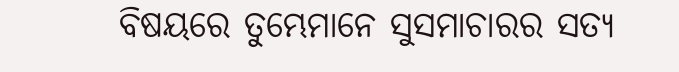ବିଷୟରେ ତୁମ୍ଭେମାନେ ସୁସମାଚାରର ସତ୍ୟ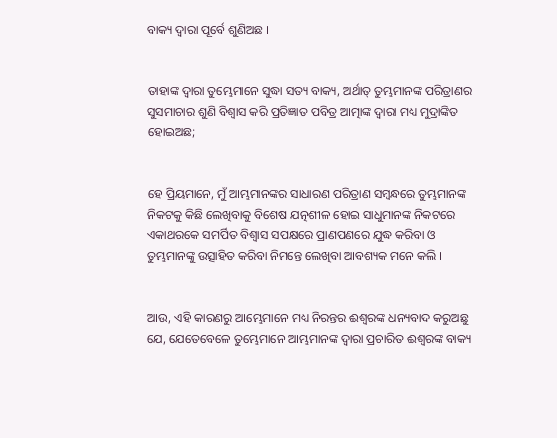ବାକ୍ୟ ଦ୍ୱାରା ପୂର୍ବେ ଶୁଣିଅଛ ।


ତାହାଙ୍କ ଦ୍ୱାରା ତୁମ୍ଭେମାନେ ସୁଦ୍ଧା ସତ୍ୟ ବାକ୍ୟ, ଅର୍ଥାତ୍ ତୁମ୍ଭମାନଙ୍କ ପରିତ୍ରାଣର ସୁସମାଚାର ଶୁଣି ବିଶ୍ୱାସ କରି ପ୍ରତିଜ୍ଞାତ ପବିତ୍ର ଆତ୍ମାଙ୍କ ଦ୍ୱାରା ମଧ୍ୟ ମୁଦ୍ରାଙ୍କିତ ହୋଇଅଛ;


ହେ ପ୍ରିୟମାନେ, ମୁଁ ଆମ୍ଭମାନଙ୍କର ସାଧାରଣ ପରିତ୍ରାଣ ସମ୍ବନ୍ଧରେ ତୁମ୍ଭମାନଙ୍କ ନିକଟକୁ କିଛି ଲେଖିବାକୁ ବିଶେଷ ଯତ୍ନଶୀଳ ହୋଇ ସାଧୁମାନଙ୍କ ନିକଟରେ ଏକାଥରକେ ସମର୍ପିତ ବିଶ୍ୱାସ ସପକ୍ଷରେ ପ୍ରାଣପଣରେ ଯୁଦ୍ଧ କରିବା ଓ ତୁମ୍ଭମାନଙ୍କୁ ଉତ୍ସାହିତ କରିବା ନିମନ୍ତେ ଲେଖିବା ଆବଶ୍ୟକ ମନେ କଲି ।


ଆଉ, ଏହି କାରଣରୁ ଆମ୍ଭେମାନେ ମଧ୍ୟ ନିରନ୍ତର ଈଶ୍ୱରଙ୍କ ଧନ୍ୟବାଦ କରୁଅଛୁ ଯେ, ଯେତେବେଳେ ତୁମ୍ଭେମାନେ ଆମ୍ଭମାନଙ୍କ ଦ୍ୱାରା ପ୍ରଚାରିତ ଈଶ୍ୱରଙ୍କ ବାକ୍ୟ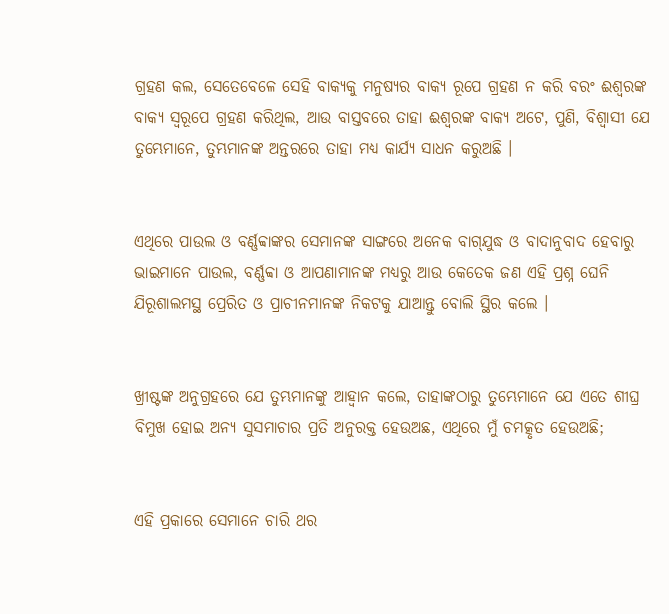ଗ୍ରହଣ କଲ, ସେତେବେଳେ ସେହି ବାକ୍ୟକୁ ମନୁଷ୍ୟର ବାକ୍ୟ ରୂପେ ଗ୍ରହଣ ନ କରି ବରଂ ଈଶ୍ୱରଙ୍କ ବାକ୍ୟ ସ୍ୱରୂପେ ଗ୍ରହଣ କରିଥିଲ, ଆଉ ବାସ୍ତବରେ ତାହା ଈଶ୍ୱରଙ୍କ ବାକ୍ୟ ଅଟେ, ପୁଣି, ବିଶ୍ୱାସୀ ଯେ ତୁମ୍ଭେମାନେ, ତୁମ୍ଭମାନଙ୍କ ଅନ୍ତରରେ ତାହା ମଧ୍ୟ କାର୍ଯ୍ୟ ସାଧନ କରୁଅଛି ।


ଏଥିରେ ପାଉଲ ଓ ବର୍ଣ୍ଣବ୍ବାଙ୍କର ସେମାନଙ୍କ ସାଙ୍ଗରେ ଅନେକ ବାଗ୍‌ଯୁଦ୍ଧ ଓ ବାଦାନୁବାଦ ହେବାରୁ ଭାଇମାନେ ପାଉଲ, ବର୍ଣ୍ଣବ୍ବା ଓ ଆପଣାମାନଙ୍କ ମଧ୍ୟରୁ ଆଉ କେତେକ ଜଣ ଏହି ପ୍ରଶ୍ନ ଘେନି ଯିରୂଶାଲମସ୍ଥ ପ୍ରେରିତ ଓ ପ୍ରାଚୀନମାନଙ୍କ ନିକଟକୁ ଯାଆନ୍ତୁ ବୋଲି ସ୍ଥିର କଲେ ।


ଖ୍ରୀଷ୍ଟଙ୍କ ଅନୁଗ୍ରହରେ ଯେ ତୁମ୍ଭମାନଙ୍କୁ ଆହ୍ୱାନ କଲେ, ତାହାଙ୍କଠାରୁ ତୁମ୍ଭେମାନେ ଯେ ଏତେ ଶୀଘ୍ର ବିମୁଖ ହୋଇ ଅନ୍ୟ ସୁସମାଚାର ପ୍ରତି ଅନୁରକ୍ତ ହେଉଅଛ, ଏଥିରେ ମୁଁ ଚମତ୍କୃତ ହେଉଅଛି;


ଏହି ପ୍ରକାରେ ସେମାନେ ଚାରି ଥର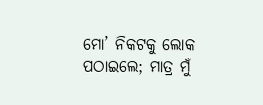ମୋ’ ନିକଟକୁ ଲୋକ ପଠାଇଲେ; ମାତ୍ର ମୁଁ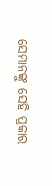ସେମାନଙ୍କୁ ସେହି ପ୍ରକାର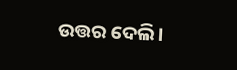ଉତ୍ତର ଦେଲି।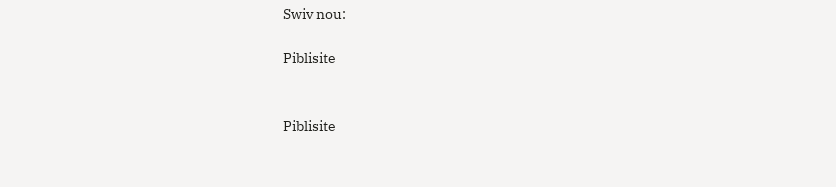Swiv nou:

Piblisite


Piblisite